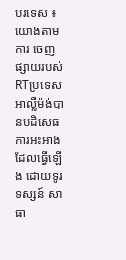បរទេស ៖ យោងតាមការ ចេញផ្សាយរបស់ RTប្រទេសអាល្លឺម៉ង់បានបដិសេធ ការអះអាងដែលធ្វើឡើង ដោយទូរទស្សន៍ សាធា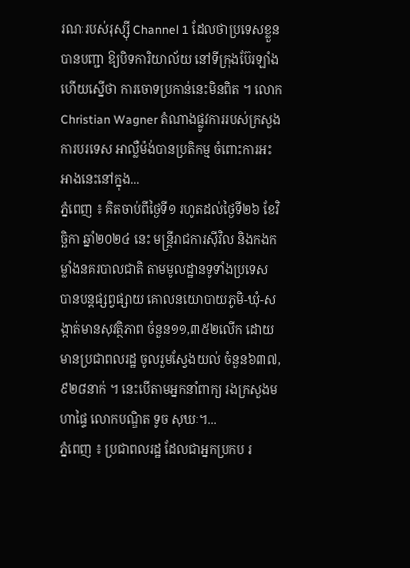រណៈរបស់រុស្ស៊ី Channel 1 ដែលថាប្រទេសខ្លួន បានបញ្ជា ឱ្យបិទការិយាល័យ នៅទីក្រុងប៊ែរឡាំង ហើយស្នើថា ការចោទប្រកាន់នេះមិនពិត ។ លោកChristian Wagner តំណាងផ្លូវការរបស់ក្រសួងការបរទេស អាល្លឺម៉ង់បានប្រតិកម្ម ចំពោះការអះអាងនេះនៅក្នុង...
ភ្នំពេញ ៖ គិតចាប់ពីថ្ងៃទី១ រហូតដល់ថ្ងៃទី២៦ ខែវិច្ឆិកា ឆ្នាំ២០២៤ នេះ មន្រ្តីរាជការស៊ីវិល និងកងកម្លាំងនគរបាលជាតិ តាមមូលដ្ឋានទូទាំងប្រទេស បានបន្តផ្សព្វផ្សាយ គោលនយោបាយភូមិ-ឃុំ-សង្កាត់មានសុវត្ថិភាព ចំនួន១១,៣៥២លើក ដោយមានប្រជាពលរដ្ឋ ចូលរួមស្វែងយល់ ចំនួន៦៣៧,៩២៨នាក់ ។ នេះបើតាមអ្នកនាំពាក្យ រងក្រសួងមហាផ្ទៃ លោកបណ្ឌិត ទូច សុឃៈ។...
ភ្នំពេញ ៖ ប្រជាពលរដ្ឋ ដែលជាអ្នកប្រកប រ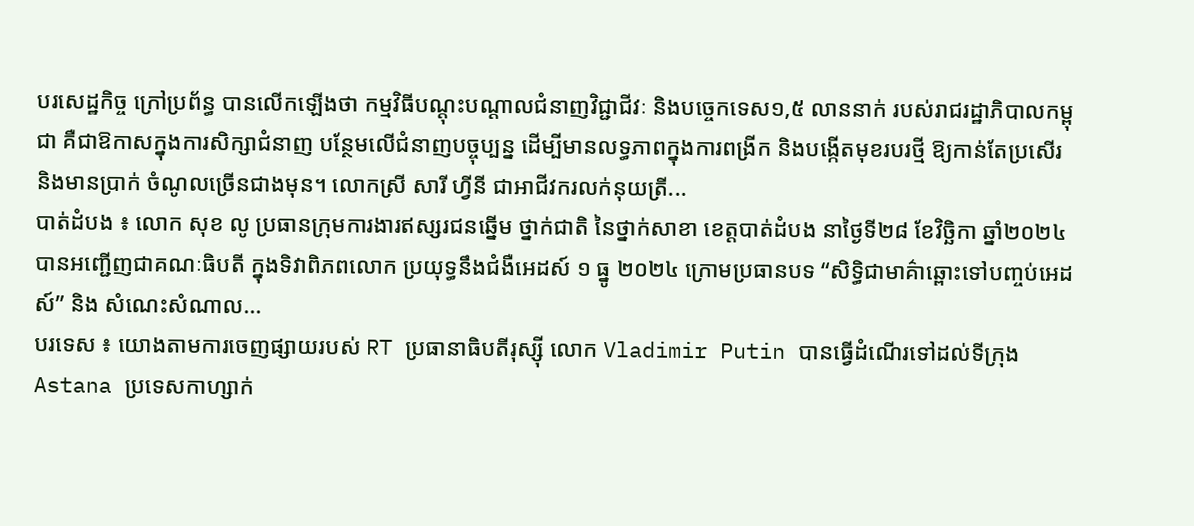បរសេដ្ឋកិច្ច ក្រៅប្រព័ន្ធ បានលើកឡើងថា កម្មវិធីបណ្តុះបណ្តាលជំនាញវិជ្ជាជីវៈ និងបច្ចេកទេស១,៥ លាននាក់ របស់រាជរដ្ឋាភិបាលកម្ពុជា គឺជាឱកាសក្នុងការសិក្សាជំនាញ បន្ថែមលើជំនាញបច្ចុប្បន្ន ដើម្បីមានលទ្ធភាពក្នុងការពង្រីក និងបង្កើតមុខរបរថ្មី ឱ្យកាន់តែប្រសើរ និងមានប្រាក់ ចំណូលច្រើនជាងមុន។ លោកស្រី សារី ហ្វីនី ជាអាជីវករលក់នុយត្រី...
បាត់ដំបង ៖ លោក សុខ លូ ប្រធានក្រុមការងារឥស្សរជនឆ្នើម ថ្នាក់ជាតិ នៃថ្នាក់សាខា ខេត្តបាត់ដំបង នាថ្ងៃទី២៨ ខែវិច្ឆិកា ឆ្នាំ២០២៤ បានអញ្ជើញជាគណៈធិបតី ក្នុងទិវាពិភពលោក ប្រយុទ្ធនឹងជំងឺអេដស៍ ១ ធ្នូ ២០២៤ ក្រោមប្រធានបទ “សិទ្ធិជាមាគ៌ាឆ្ពោះទៅបញ្ចប់អេដស៍” និង សំណេះសំណាល...
បរទេស ៖ យោងតាមការចេញផ្សាយរបស់ RT ប្រធានាធិបតីរុស្ស៊ី លោក Vladimir Putin បានធ្វើដំណើរទៅដល់ទីក្រុង Astana ប្រទេសកាហ្សាក់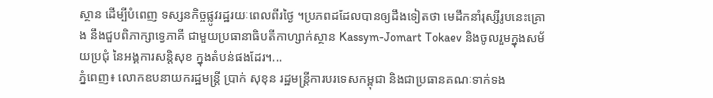ស្ថាន ដើម្បីបំពេញ ទស្សនកិច្ចផ្លូវរដ្ឋរយៈពេលពីរថ្ងៃ ។ប្រភពដដែលបានឲ្យដឹងទៀតថា មេដឹកនាំរុស្សីរូបនេះគ្រោង នឹងជួបពិភាក្សាទ្វេភាគី ជាមួយប្រធានាធិបតីកាហ្សាក់ស្ថាន Kassym-Jomart Tokaev និងចូលរួមក្នុងសម័យប្រជុំ នៃអង្គការសន្តិសុខ ក្នុងតំបន់ផងដែរ។...
ភ្នំពេញ៖ លោកឧបនាយករដ្ឋមន្ត្រី ប្រាក់ សុខុន រដ្ឋមន្ត្រីការបរទេសកម្ពុជា និងជាប្រធានគណៈទាក់ទង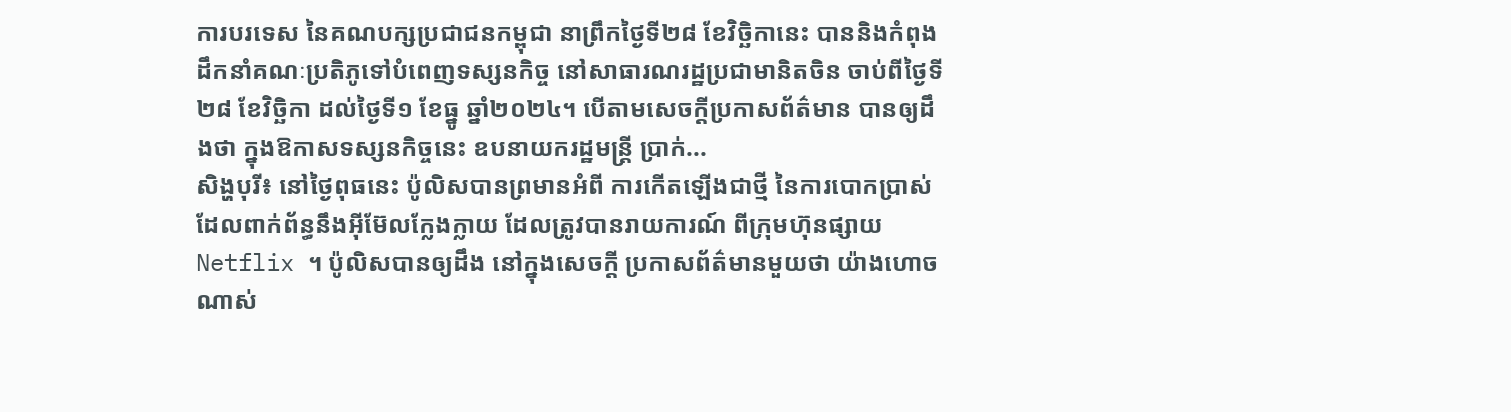ការបរទេស នៃគណបក្សប្រជាជនកម្ពុជា នាព្រឹកថ្ងៃទី២៨ ខែវិច្ឆិកានេះ បាននិងកំពុងដឹកនាំគណៈប្រតិភូទៅបំពេញទស្សនកិច្ច នៅសាធារណរដ្ឋប្រជាមានិតចិន ចាប់ពីថ្ងៃទី២៨ ខែវិច្ឆិកា ដល់ថ្ងៃទី១ ខែធ្នូ ឆ្នាំ២០២៤។ បើតាមសេចក្ដីប្រកាសព័ត៌មាន បានឲ្យដឹងថា ក្នុងឱកាសទស្សនកិច្ចនេះ ឧបនាយករដ្ឋមន្ត្រី ប្រាក់...
សិង្ហបុរី៖ នៅថ្ងៃពុធនេះ ប៉ូលិសបានព្រមានអំពី ការកើតឡើងជាថ្មី នៃការបោកប្រាស់ ដែលពាក់ព័ន្ធនឹងអ៊ីម៊ែលក្លែងក្លាយ ដែលត្រូវបានរាយការណ៍ ពីក្រុមហ៊ុនផ្សាយ Netflix ។ ប៉ូលិសបានឲ្យដឹង នៅក្នុងសេចក្តី ប្រកាសព័ត៌មានមួយថា យ៉ាងហោចណាស់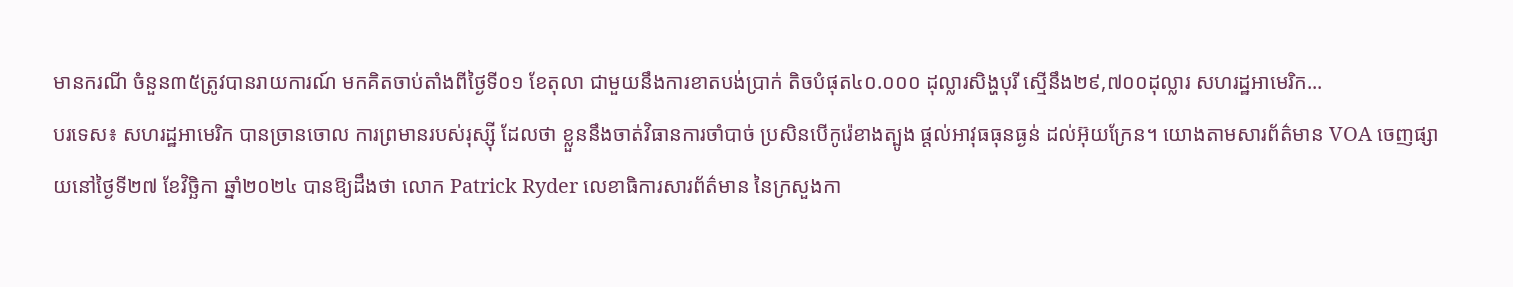មានករណី ចំនួន៣៥ត្រូវបានរាយការណ៍ មកគិតចាប់តាំងពីថ្ងៃទី០១ ខែតុលា ជាមួយនឹងការខាតបង់ប្រាក់ តិចបំផុត៤០.០០០ ដុល្លារសិង្ហបុរី ស្មើនឹង២៩,៧០០ដុល្លារ សហរដ្ឋអាមេរិក...
បរទេស៖ សហរដ្ឋអាមេរិក បានច្រានចោល ការព្រមានរបស់រុស្ស៊ី ដែលថា ខ្លួននឹងចាត់វិធានការចាំបាច់ ប្រសិនបើកូរ៉េខាងត្បូង ផ្តល់អាវុធធុនធ្ងន់ ដល់អ៊ុយក្រែន។ យោងតាមសារព័ត៌មាន VOA ចេញផ្សាយនៅថ្ងៃទី២៧ ខែវិច្ឆិកា ឆ្នាំ២០២៤ បានឱ្យដឹងថា លោក Patrick Ryder លេខាធិការសារព័ត៌មាន នៃក្រសួងកា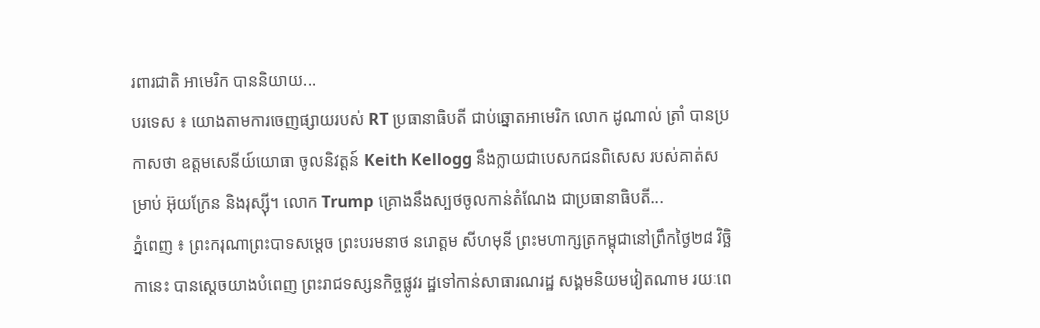រពារជាតិ អាមេរិក បាននិយាយ...
បរទេស ៖ យោងតាមការចេញផ្សាយរបស់ RT ប្រធានាធិបតី ជាប់ឆ្នោតអាមេរិក លោក ដូណាល់ ត្រាំ បានប្រកាសថា ឧត្តមសេនីយ៍យោធា ចូលនិវត្តន៍ Keith Kellogg នឹងក្លាយជាបេសកជនពិសេស របស់គាត់សម្រាប់ អ៊ុយក្រែន និងរុស្ស៊ី។ លោក Trump គ្រោងនឹងស្បថចូលកាន់តំណែង ជាប្រធានាធិបតី...
ភ្នំពេញ ៖ ព្រះករុណាព្រះបាទសម្ដេច ព្រះបរមនាថ នរោត្តម សីហមុនី ព្រះមហាក្សត្រកម្ពុជានៅព្រឹកថ្ងៃ២៨ វិច្ឆិកានេះ បានស្ដេចយាងបំពេញ ព្រះរាជទស្សនកិច្ចផ្លូវរ ដ្ឋទៅកាន់សាធារណរដ្ឋ សង្គមនិយមវៀតណាម រយៈពេ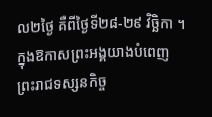ល២ថ្ងៃ គឺពីថ្ងៃទី២៨-២៩ វិច្ឆិកា ។ ក្នុងឱកាសព្រះអង្គយាងបំពេញ ព្រះរាជទស្សនកិច្ច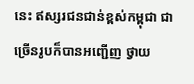នេះ ឥស្សរជនជាន់ខ្ពស់កម្ពុជា ជាច្រើនរូបក៏បានអញ្ជើញ ថ្វាយ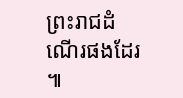ព្រះរាជដំណើរផងដែរ ៕